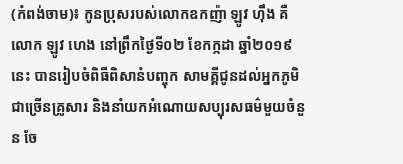(កំពង់ចាម)៖ កូនប្រុសរបស់លោកឧកញ៉ា ឡូវ ហ៊ឹង គឺលោក ឡូវ ហេង នៅព្រឹកថ្ងៃទី០២ ខែកក្កដា ឆ្នាំ២០១៩នេះ បានរៀបចំពិធីពិសានំបញ្ចុក សាមគ្គីជូនដល់អ្នកភូមិជាច្រើនគ្រូសារ និងនាំយកអំណោយសប្បុរសធម៌មួយចំនួន ចែ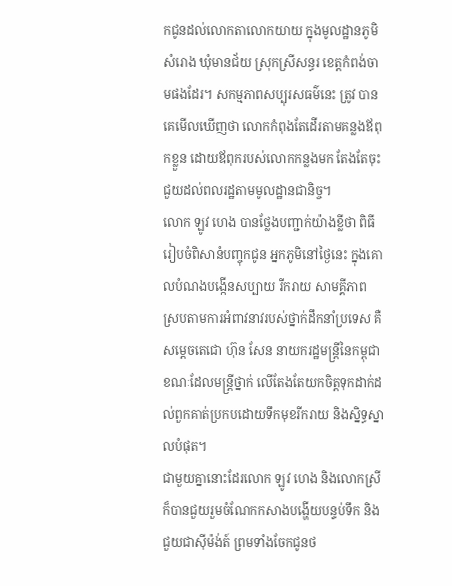កជូនដល់លោកតាលោកយាយ ក្នុងមូលដ្ឋានភូមិសំរោង ឃុំមានជ័យ ស្រុកស្រីសន្ធរ ខេត្តកំពង់ចាមផងដែរ។ សកម្មភាពសប្បុរសធម៌នេះ ត្រូវ បានគេមើលឃើញថា លោកកំពុងតែដើរតាមគន្លងឪពុកខ្លួន ដោយឪពុករបស់លោកកន្លងមក តែងតែចុះជួយដល់ពលរដ្ឋតាមមូលដ្ឋានជានិច្ច។
លោក ឡូវ ហេង បានថ្លែងបញ្ជាក់យ៉ាងខ្លីថា ពិធីរៀបចំពិសានំបញ្ចុកជូន អ្នកភូមិនៅថ្ងៃនេះ ក្នុងគោលបំណងបង្កើនសប្បាយ រីករាយ សាមគ្គីភាព ស្របតាមការអំពាវនាវរបស់ថ្នាក់ដឹកនាំប្រទេស គឺសម្ដេចតេជោ ហ៊ុន សែន នាយករដ្ឋមន្រ្តីនៃកម្ពុជា ខណៈដែលមន្ត្រីថ្នាក់ លើតែងតែយកចិត្តទុកដាក់ដល់ពួកគាត់ប្រកបដោយទឹកមុខរីករាយ និងស្និទ្ធស្នាលបំផុត។
ជាមួយគ្នានោះដែរលោក ឡូវ ហេង និងលោកស្រី ក៏បានជួយរួមចំណែកកសាងបង្ហើយបន្ទប់ទឹក និងជួយជាស៊ីម៉ង់ត៍ ព្រមទាំងចែកជូនថ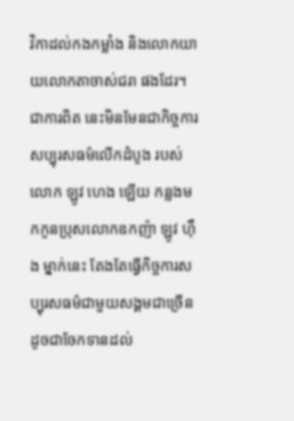វិកាដល់កងកម្លាំង និងលោកយាយលោកតាចាស់ជរា ផងដែរ។
ជាការពិត នេះមិនមែនជាកិច្ចការសប្បុរសធម៌លើកដំបូង របស់លោក ឡូវ ហេង ឡើយ កន្លងមកកូនប្រុសលោកឧកញ៉ា ឡូវ ហ៊ឹង ម្នាក់នេះ តែងតែធ្វើកិច្ចការសប្បុរសធម៌ជាមួយសង្គមជាច្រើន ដូចជាចែកទានដល់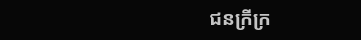ជនក្រីក្រ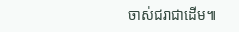ចាស់ជរាជាដើម៕